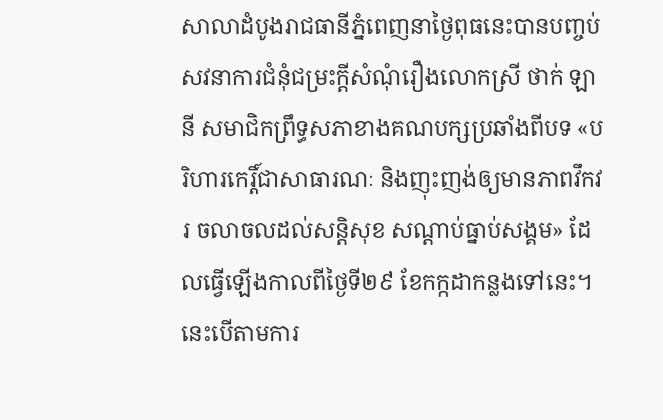សាលាដំបូងរាជធានីភ្នំពេញនាថ្ងៃពុធនេះបានបញ្ចប់សវនាការជំនុំជម្រះក្តីសំណុំរឿងលោកស្រី ថាក់ ឡានី សមាជិកព្រឹទ្ធសភាខាងគណបក្សប្រឆាំងពីបទ «បរិហារកេរ្តិ៍ជាសាធារណៈ និងញុះញង់ឲ្យមានភាពវឹកវរ ចលាចលដល់សន្តិសុខ សណ្ដាប់ធ្នាប់សង្គម» ដែលធ្វើឡើងកាលពីថ្ងៃទី២៩ ខែកក្កដាកន្លងទៅនេះ។ នេះបើតាមការ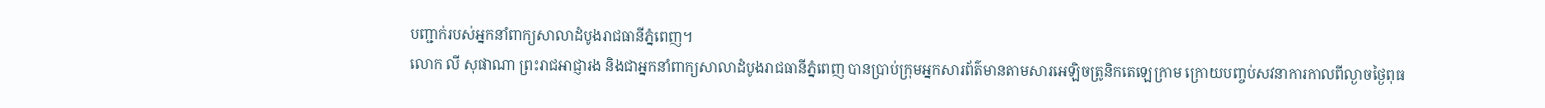បញ្ជាក់របស់អ្នកនាំពាក្យសាលាដំបូងរាជធានីភ្នំពេញ។
លោក លី សុផាណា ព្រះរាជអាជ្ញារង និងជាអ្នកនាំពាក្យសាលាដំបូងរាជធានីភ្នំពេញ បានប្រាប់ក្រុមអ្នកសារព័ត៌មានតាមសារអេឡិចត្រូនិកតេឡេក្រាម ក្រោយបញ្ចប់សវនាការកាលពីល្ងាចថ្ងៃពុធ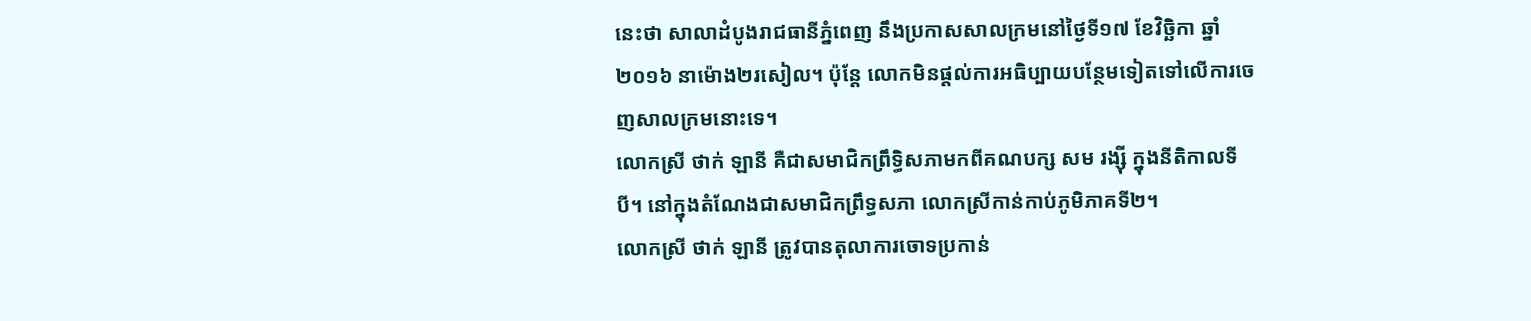នេះថា សាលាដំបូងរាជធានីភ្នំពេញ នឹងប្រកាសសាលក្រមនៅថ្ងៃទី១៧ ខែវិច្ឆិកា ឆ្នាំ ២០១៦ នាម៉ោង២រសៀល។ ប៉ុន្តែ លោកមិនផ្ដល់ការអធិប្បាយបន្ថែមទៀតទៅលើការចេញសាលក្រមនោះទេ។
លោកស្រី ថាក់ ឡានី គឺជាសមាជិកព្រឹទ្ធិសភាមកពីគណបក្ស សម រង្ស៊ី ក្នុងនីតិកាលទីបី។ នៅក្នុងតំណែងជាសមាជិកព្រឹទ្ធសភា លោកស្រីកាន់កាប់ភូមិភាគទី២។
លោកស្រី ថាក់ ឡានី ត្រូវបានតុលាការចោទប្រកាន់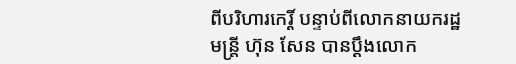ពីបរិហារកេរ្តិ៍ បន្ទាប់ពីលោកនាយករដ្ឋមន្ត្រី ហ៊ុន សែន បានប្ដឹងលោក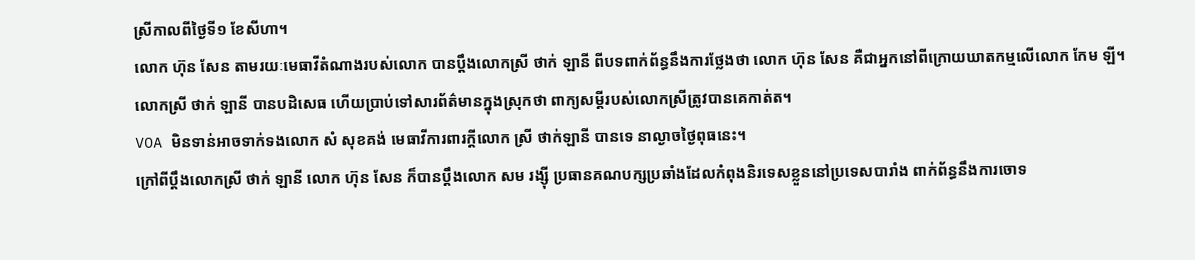ស្រីកាលពីថ្ងៃទី១ ខែសីហា។
លោក ហ៊ុន សែន តាមរយៈមេធាវីតំណាងរបស់លោក បានប្ដឹងលោកស្រី ថាក់ ឡានី ពីបទពាក់ព័ន្ធនឹងការថ្លែងថា លោក ហ៊ុន សែន គឺជាអ្នកនៅពីក្រោយឃាតកម្មលើលោក កែម ឡី។
លោកស្រី ថាក់ ឡានី បានបដិសេធ ហើយប្រាប់ទៅសារព័ត៌មានក្នុងស្រុកថា ពាក្យសម្ដីរបស់លោកស្រីត្រូវបានគេកាត់ត។
VOA មិនទាន់អាចទាក់ទងលោក សំ សុខគង់ មេធាវីការពារក្ដីលោក ស្រី ថាក់ឡានី បានទេ នាល្ងាចថ្ងៃពុធនេះ។
ក្រៅពីប្ដឹងលោកស្រី ថាក់ ឡានី លោក ហ៊ុន សែន ក៏បានប្ដឹងលោក សម រង្ស៊ី ប្រធានគណបក្សប្រឆាំងដែលកំពុងនិរទេសខ្លួននៅប្រទេសបារាំង ពាក់ព័ន្ធនឹងការចោទ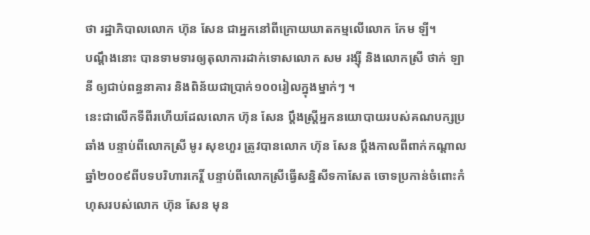ថា រដ្ឋាភិបាលលោក ហ៊ុន សែន ជាអ្នកនៅពីក្រោយឃាតកម្មលើលោក កែម ឡី។
បណ្ដឹងនោះ បានទាមទារឲ្យតុលាការដាក់ទោសលោក សម រង្ស៊ី និងលោកស្រី ថាក់ ឡានី ឲ្យជាប់ពន្ធនាគារ និងពិន័យជាប្រាក់១០០រៀលក្នុងម្នាក់ៗ ។
នេះជាលើកទីពីរហើយដែលលោក ហ៊ុន សែន ប្ដឹងស្ត្រីអ្នកនយោបាយរបស់គណបក្សប្រឆាំង បន្ទាប់ពីលោកស្រី មូរ សុខហួរ ត្រូវបានលោក ហ៊ុន សែន ប្ដឹងកាលពីពាក់កណ្ដាលឆ្នាំ២០០៩ពីបទបរិហារកេរ្តិ៍ បន្ទាប់ពីលោកស្រីធ្វើសន្និសីទកាសែត ចោទប្រកាន់ចំពោះកំហុសរបស់លោក ហ៊ុន សែន មុន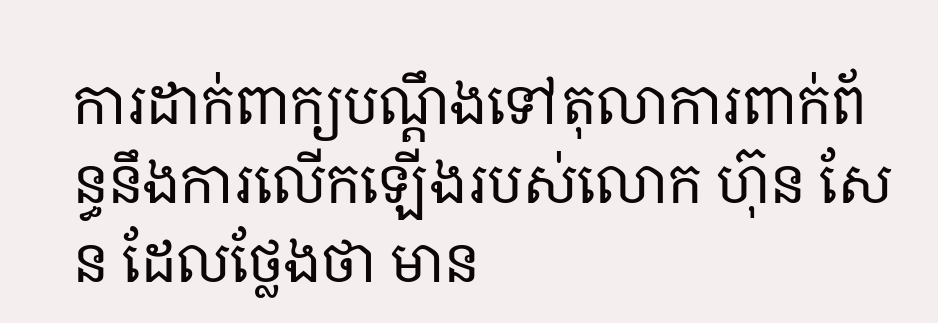ការដាក់ពាក្យបណ្ដឹងទៅតុលាការពាក់ព័ន្ធនឹងការលើកឡើងរបស់លោក ហ៊ុន សែន ដែលថ្លែងថា មាន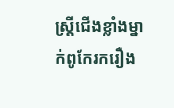ស្ត្រីជើងខ្លាំងម្នាក់ពូកែរករឿង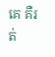គេ គឺរត់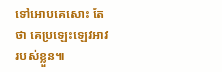ទៅអោបគេសោះ តែថា គេប្រឡេះឡេវអាវរបស់ខ្លួន៕